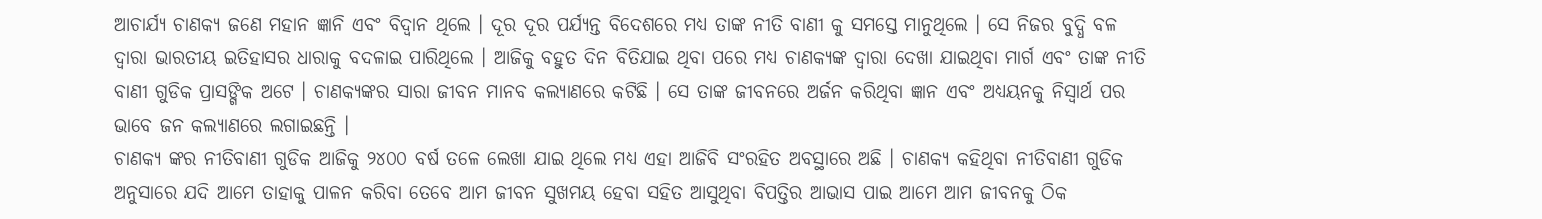ଆଚାର୍ଯ୍ୟ ଚାଣକ୍ୟ ଜଣେ ମହାନ ଜ୍ଞାନି ଏବଂ ବିଦ୍ଵାନ ଥିଲେ । ଦୂର ଦୂର ପର୍ଯ୍ୟନ୍ତ ବିଦେଶରେ ମଧ୍ୟ ତାଙ୍କ ନୀତି ବାଣୀ କୁ ସମସ୍ତେ ମାନୁଥିଲେ । ସେ ନିଜର ବୁଦ୍ଧି ବଳ ଦ୍ଵାରା ଭାରତୀୟ ଇତିହାସର ଧାରାକୁ ବଦଳାଇ ପାରିଥିଲେ । ଆଜିକୁ ବହୁତ ଦିନ ବିତିଯାଇ ଥିବା ପରେ ମଧ୍ୟ ଚାଣକ୍ୟଙ୍କ ଦ୍ଵାରା ଦେଖା ଯାଇଥିବା ମାର୍ଗ ଏବଂ ତାଙ୍କ ନୀତି ବାଣୀ ଗୁଡିକ ପ୍ରାସଙ୍ଗିକ ଅଟେ । ଚାଣକ୍ୟଙ୍କର ସାରା ଜୀବନ ମାନବ କଲ୍ୟାଣରେ କଟିଛି । ସେ ତାଙ୍କ ଜୀବନରେ ଅର୍ଜନ କରିଥିବା ଜ୍ଞାନ ଏବଂ ଅଧ୍ୟୟନକୁ ନିସ୍ଵାର୍ଥ ପର ଭାବେ ଜନ କଲ୍ୟାଣରେ ଲଗାଇଛନ୍ତି ।
ଚାଣକ୍ୟ ଙ୍କର ନୀତିବାଣୀ ଗୁଡିକ ଆଜିକୁ ୨୪୦୦ ବର୍ଷ ତଳେ ଲେଖା ଯାଇ ଥିଲେ ମଧ୍ୟ ଏହା ଆଜିବି ସଂରହିତ ଅବସ୍ଥାରେ ଅଛି । ଚାଣକ୍ୟ କହିଥିବା ନୀତିବାଣୀ ଗୁଡିକ ଅନୁସାରେ ଯଦି ଆମେ ତାହାକୁ ପାଳନ କରିବା ତେବେ ଆମ ଜୀବନ ସୁଖମୟ ହେବା ସହିତ ଆସୁଥିବା ବିପତ୍ତିର ଆଭାସ ପାଇ ଆମେ ଆମ ଜୀବନକୁ ଠିକ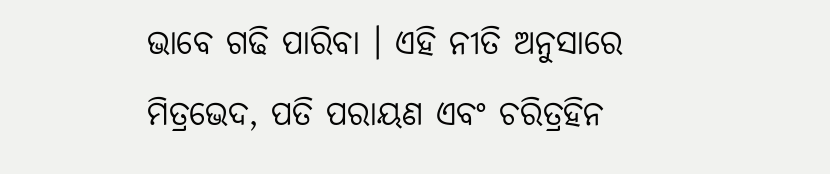ଭାବେ ଗଢି ପାରିବା । ଏହି ନୀତି ଅନୁସାରେ ମିତ୍ରଭେଦ, ପତି ପରାୟଣ ଏବଂ ଚରିତ୍ରହିନ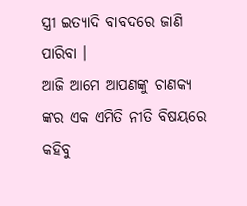ସ୍ତ୍ରୀ ଇତ୍ୟାଦି ବାବଦରେ ଜାଣି ପାରିବା ।
ଆଜି ଆମେ ଆପଣଙ୍କୁ ଚାଣକ୍ୟ ଙ୍କର ଏକ ଏମିତି ନୀତି ବିଷୟରେ କହିବୁ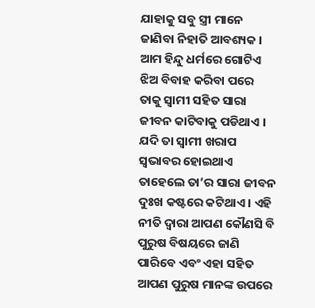ଯାହାକୁ ସବୁ ସ୍ତ୍ରୀ ମାନେ ଜାଣିବା ନିହାତି ଆବଶ୍ୟକ । ଆମ ହିନ୍ଦୁ ଧର୍ମରେ ଗୋଟିଏ ଝିଅ ବିବାହ କରିବା ପରେ ତାକୁ ସ୍ଵାମୀ ସହିତ ସାରା ଜୀବନ କାଟିବାକୁ ପଡିଥାଏ । ଯଦି ତା ସ୍ଵାମୀ ଖରାପ ସ୍ଵଭାବର ହୋଇଥାଏ ତାହେଲେ ତା’ର ସାରା ଜୀବନ ଦୁଃଖ କଷ୍ଟରେ କଟିଥାଏ । ଏହି ନୀତି ଦ୍ଵାରା ଆପଣ କୌଣସି ବି ପୁରୁଷ ବିଷୟରେ ଜାଣି ପାରିବେ ଏବଂ ଏହା ସହିତ ଆପଣ ପୁରୁଷ ମାନଙ୍କ ଉପରେ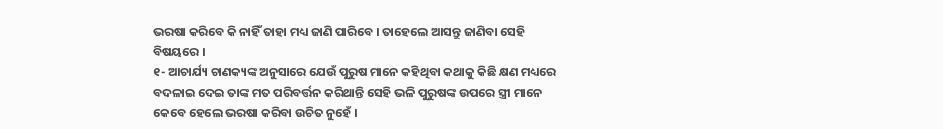ଭରଷା କରିବେ କି ନାହିଁ ତାହା ମଧ୍ୟ ଜାଣି ପାରିବେ । ତାହେଲେ ଆସନ୍ତୁ ଜାଣିବା ସେହି ବିଷୟରେ ।
୧- ଆଚାର୍ଯ୍ୟ ଚାଣକ୍ୟଙ୍କ ଅନୁସାରେ ଯେଉଁ ପୁରୁଷ ମାନେ କହିଥିବା କଥାକୁ କିଛି କ୍ଷଣ ମଧ୍ୟରେ ବଦଳାଇ ଦେଇ ତାଙ୍କ ମତ ପରିବର୍ତ୍ତନ କରିଥାନ୍ତି ସେହି ଭଳି ପୁରୁଷଙ୍କ ଉପରେ ସ୍ତ୍ରୀ ମାନେ କେବେ ହେଲେ ଭରଷା କରିବା ଉଚିତ ନୁହେଁ ।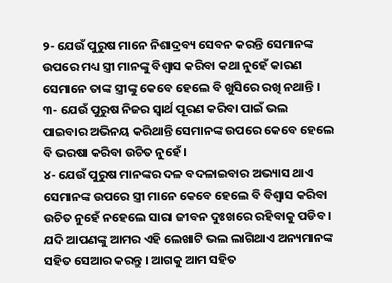୨- ଯେଉଁ ପୁରୁଷ ମାନେ ନିଶାଦ୍ରବ୍ୟ ସେବନ କରନ୍ତି ସେମାନଙ୍କ ଉପରେ ମଧ୍ୟ ସ୍ତ୍ରୀ ମାନଙ୍କୁ ବିଶ୍ଵାସ କରିବା କଥା ନୁହେଁ କାରଣ ସେମାନେ ତାଙ୍କ ସ୍ତ୍ରୀଙ୍କୁ କେବେ ହେଲେ ବି ଖୁସିରେ ରଖି ନଥାନ୍ତି ।
୩- ଯେଉଁ ପୁରୁଷ ନିଜର ସ୍ଵାର୍ଥ ପୂରଣ କରିବା ପାଇଁ ଭଲ ପାଇବାର ଅଭିନୟ କରିଥାନ୍ତି ସେମାନଙ୍କ ଉପରେ କେବେ ହେଲେ ବି ଭରଷା କରିବା ଉଚିତ ନୁହେଁ ।
୪- ଯେଉଁ ପୁରୁଷ ମାନଙ୍କର ଦଳ ବଦଳାଇବାର ଅଭ୍ୟାସ ଥାଏ ସେମାନଙ୍କ ଉପରେ ସ୍ତ୍ରୀ ମାନେ କେବେ ହେଲେ ବି ବିଶ୍ଵାସ କରିବା ଉଚିତ ନୁହେଁ ନହେଲେ ସାରା ଜୀବନ ଦୁଃଖରେ ରହିବାକୁ ପଡିବ । ଯଦି ଆପଣଙ୍କୁ ଆମର ଏହି ଲେଖାଟି ଭଲ ଲାଗିଥାଏ ଅନ୍ୟମାନଙ୍କ ସହିତ ସେଆର କରନ୍ତୁ । ଆଗକୁ ଆମ ସହିତ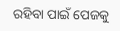ରହିବା ପାଇଁ ପେଜକୁ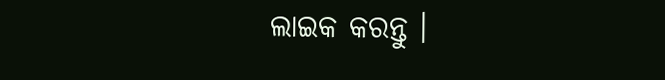ଲାଇକ କରନ୍ତୁ ।